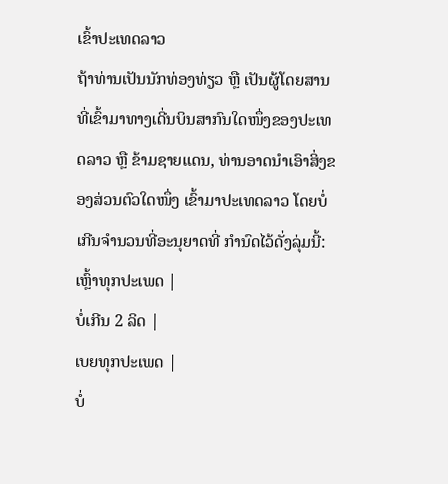ເຂົ້າປະເທດລາວ
ຖ້າທ່ານເປັນນັກທ່ອງທ່ຽວ ຫຼື ເປັນຜູ້ໂດຍສານ ທີ່ເຂົ້າມາທາງເດີ່ນບິນສາກົນໃດໜຶ່ງຂອງປະເທດລາວ ຫຼື ຂ້າມຊາຍແດນ, ທ່ານອາດນໍາເອົາສິ່ງຂອງສ່ວນຕົວໃດໜຶ່ງ ເຂົ້າມາປະເທດລາວ ໂດຍບໍ່ເກີນຈໍານວນທີ່ອະນຸຍາດທີ່ ກໍານົດໄວ້ດັ່ງລຸ່ມນີ້:
ເຫຼົ້າທຸກປະເພດ |
ບໍ່ເກີນ 2 ລິດ |
ເບຍທຸກປະເພດ |
ບໍ່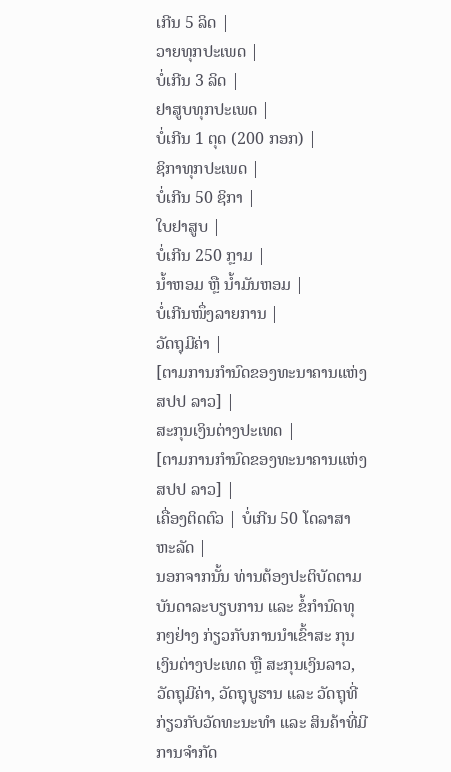ເກີນ 5 ລິດ |
ວາຍທຸກປະເພດ |
ບໍ່ເກີນ 3 ລິດ |
ຢາສູບທຸກປະເພດ |
ບໍ່ເກີນ 1 ຕຸດ (200 ກອກ) |
ຊິກາທຸກປະເພດ |
ບໍ່ເກີນ 50 ຊິກາ |
ໃບຢາສູບ |
ບໍ່ເກີນ 250 ກຼາມ |
ນ້ຳຫອມ ຫຼື ນ້ຳມັນຫອມ |
ບໍ່ເກີນໜຶ່ງລາຍການ |
ວັດຖຸມີຄ່າ |
[ຕາມການກໍານົດຂອງທະນາຄານແຫ່ງ ສປປ ລາວ] |
ສະກຸນເງິນຕ່າງປະເທດ |
[ຕາມການກໍານົດຂອງທະນາຄານແຫ່ງ ສປປ ລາວ] |
ເຄື່ອງຕິດຕົວ | ບໍ່ເກີນ 50 ໂດລາສາຫະລັດ |
ນອກຈາກນັ້ນ ທ່ານຕ້ອງປະຕິບັດຕາມບັນດາລະບຽບການ ແລະ ຂໍ້ກໍານົດທຸກໆຢ່າງ ກ່ຽວກັບການນໍາເຂົ້າສະ ກຸນເງິນຕ່າງປະເທດ ຫຼື ສະກຸນເງິນລາວ, ວັດຖຸມີຄ່າ, ວັດຖຸບູຮານ ແລະ ວັດຖຸທີ່ກ່ຽວກັບວັດທະນະທໍາ ແລະ ສິນຄ້າທີ່ມີການຈໍາກັດ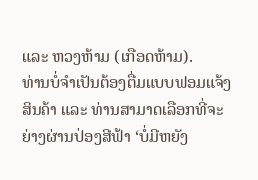ແລະ ຫວງຫ້າມ (ເກືອດຫ້າມ).
ທ່ານບໍ່ຈໍາເປັນຕ້ອງຕື່ມແບບຟອມແຈ້ງສິນຄ້າ ແລະ ທ່ານສາມາດເລືອກທີ່ຈະຍ່າງຜ່ານປ່ອງສີຟ້າ ‘ບໍ່ມີຫຍັງ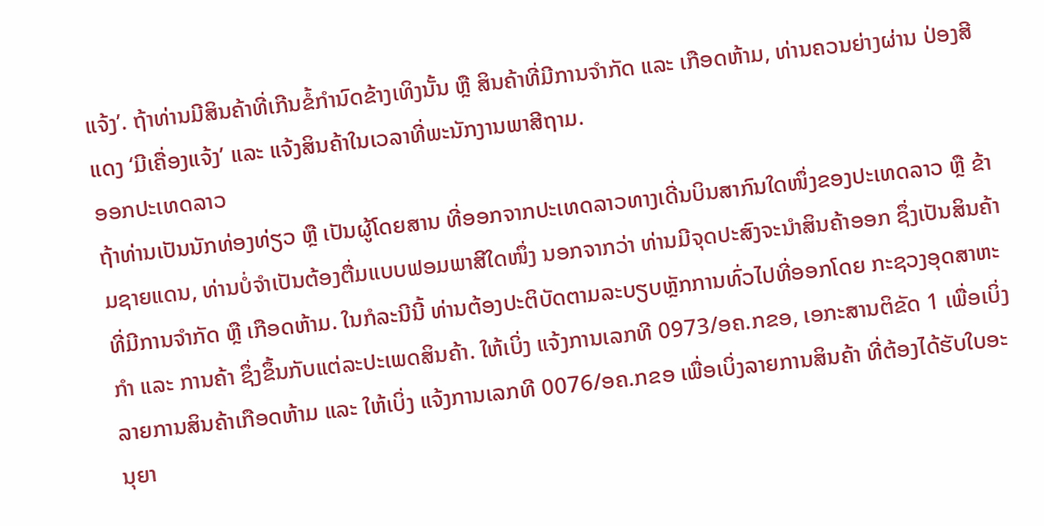ແຈ້ງ’. ຖ້າທ່ານມີສິນຄ້າທີ່ເກີນຂໍ້ກໍານົດຂ້າງເທິງນັ້ນ ຫຼື ສິນຄ້າທີ່ມີການຈໍາກັດ ແລະ ເກືອດຫ້າມ, ທ່ານຄວນຍ່າງຜ່ານ ປ່ອງສີແດງ ‘ມີເຄື່ອງແຈ້ງ’ ແລະ ແຈ້ງສິນຄ້າໃນເວລາທີ່ພະນັກງານພາສີຖາມ.
ອອກປະເທດລາວ
ຖ້າທ່ານເປັນນັກທ່ອງທ່ຽວ ຫຼື ເປັນຜູ້ໂດຍສານ ທີ່ອອກຈາກປະເທດລາວທາງເດີ່ນບິນສາກົນໃດໜຶ່ງຂອງປະເທດລາວ ຫຼື ຂ້າມຊາຍແດນ, ທ່ານບໍ່ຈໍາເປັນຕ້ອງຕື່ມແບບຟອມພາສີໃດໜຶ່ງ ນອກຈາກວ່າ ທ່ານມີຈຸດປະສົງຈະນໍາສິນຄ້າອອກ ຊຶ່ງເປັນສິນຄ້າທີ່ມີການຈໍາກັດ ຫຼື ເກືອດຫ້າມ. ໃນກໍລະນີນີ້ ທ່ານຕ້ອງປະຕິບັດຕາມລະບຽບຫຼັກການທົ່ວໄປທີ່ອອກໂດຍ ກະຊວງອຸດສາຫະກໍາ ແລະ ການຄ້າ ຊຶ່ງຂຶ້ນກັບແຕ່ລະປະເພດສິນຄ້າ. ໃຫ້ເບິ່ງ ແຈ້ງການເລກທີ 0973/ອຄ.ກຂອ, ເອກະສານຕິຂັດ 1 ເພື່ອເບິ່ງລາຍການສິນຄ້າເກືອດຫ້າມ ແລະ ໃຫ້ເບິ່ງ ແຈ້ງການເລກທີ 0076/ອຄ.ກຂອ ເພື່ອເບິ່ງລາຍການສິນຄ້າ ທີ່ຕ້ອງໄດ້ຮັບໃບອະນຸຍາ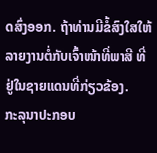ດສົ່ງອອກ. ຖ້າທ່ານມີຂໍ້ສົງໃສໃຫ້ ລາຍງານຕໍ່ກັບເຈົ້າໜ້າທີ່ພາສີ ທີ່ຢູ່ໃນຊາຍແດນທີ່ກ່ຽວຂ້ອງ.
ກະລຸນາປະກອບ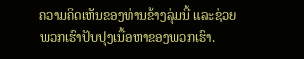ຄວາມຄິດເຫັນຂອງທ່ານຂ້າງລຸ່ມນີ້ ແລະຊ່ວຍພວກເຮົາປັບປຸງເນື້ອຫາຂອງພວກເຮົາ.